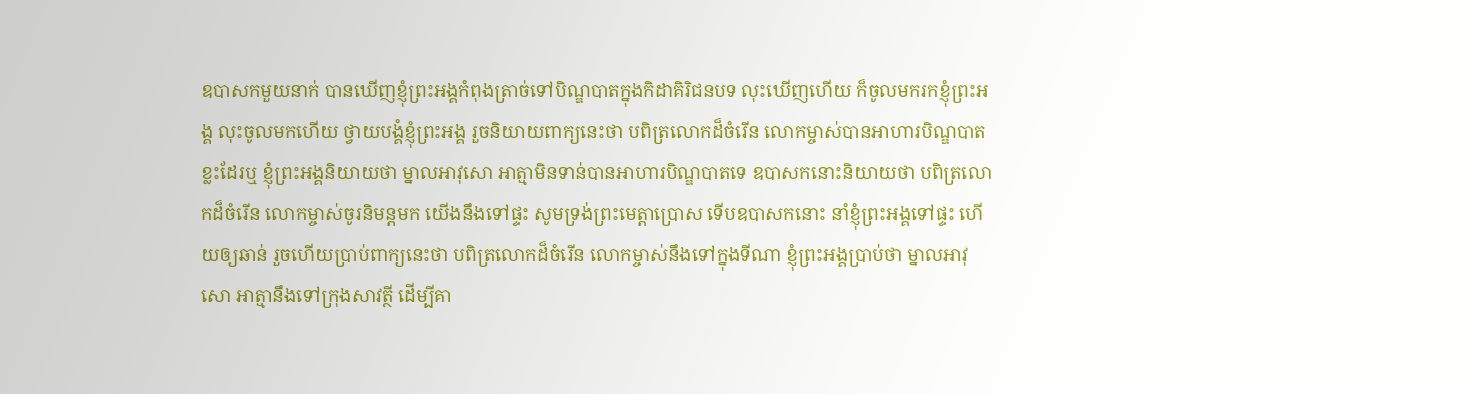ឧបាសកមួយនាក់ បានឃើញខ្ញុំព្រះអង្គកំពុងត្រាច់ទៅបិណ្ឌបាតក្នុងកិដាគិរិជនបទ លុះឃើញហើយ ក៏ចូលមករកខ្ញុំព្រះអង្គ លុះចូលមកហើយ ថ្វាយបង្គំខ្ញុំព្រះអង្គ រួចនិយាយពាក្យនេះថា បពិត្រលោកដ៏ចំរើន លោកម្ចាស់បានអាហារបិណ្ឌបាតខ្លះដែរឬ ខ្ញុំព្រះអង្គនិយាយថា ម្នាលអាវុសោ អាត្មាមិនទាន់បានអាហារបិណ្ឌបាតទេ ឧបាសកនោះនិយាយថា បពិត្រលោកដ៏ចំរើន លោកម្ចាស់ចូរនិមន្តមក យើងនឹងទៅផ្ទះ សូមទ្រង់ព្រះមេត្តាប្រោស ទើបឧបាសកនោះ នាំខ្ញុំព្រះអង្គទៅផ្ទះ ហើយឲ្យឆាន់ រួចហើយប្រាប់ពាក្យនេះថា បពិត្រលោកដ៏ចំរើន លោកម្ចាស់នឹងទៅក្នុងទីណា ខ្ញុំព្រះអង្គប្រាប់ថា ម្នាលអាវុសោ អាត្មានឹងទៅក្រុងសាវត្ថី ដើម្បីគា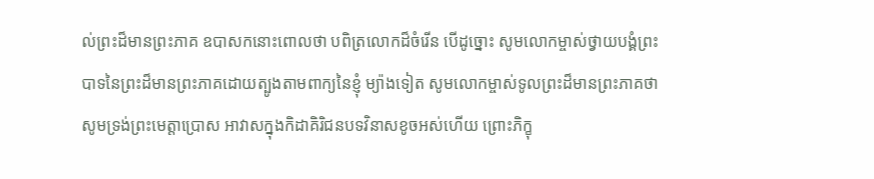ល់ព្រះដ៏មានព្រះភាគ ឧបាសកនោះពោលថា បពិត្រលោកដ៏ចំរើន បើដូច្នោះ សូមលោកម្ចាស់ថ្វាយបង្គំព្រះបាទនៃព្រះដ៏មានព្រះភាគដោយត្បូងតាមពាក្យនៃខ្ញុំ ម្យ៉ាងទៀត សូមលោកម្ចាស់ទូលព្រះដ៏មានព្រះភាគថា សូមទ្រង់ព្រះមេត្តាប្រោស អាវាសក្នុងកិដាគិរិជនបទវិនាសខូចអស់ហើយ ព្រោះភិក្ខុ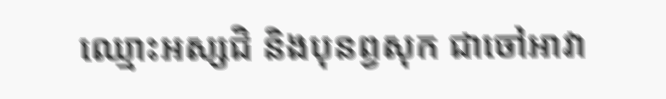ឈ្មោះអស្សជិ និងបុនព្វសុក ជាចៅអាវា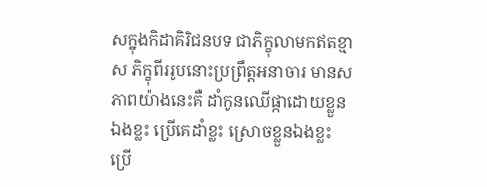សក្នុងកិដាគិរិជនបទ ជាភិក្ខុលាមកឥតខ្មាស ភិក្ខុពីររូបនោះប្រព្រឹត្តអនាចារ មានសភាពយ៉ាងនេះគឺ ដាំកូនឈើផ្កាដោយខ្លួនឯងខ្លះ ប្រើគេដាំខ្លះ ស្រោចខ្លួនឯងខ្លះ ប្រើ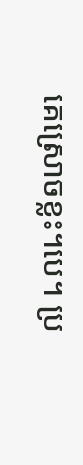គេស្រោចខ្លះ។បេ។ ប្រ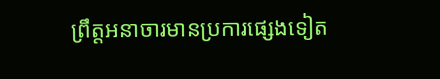ព្រឹត្តអនាចារមានប្រការផ្សេងទៀត